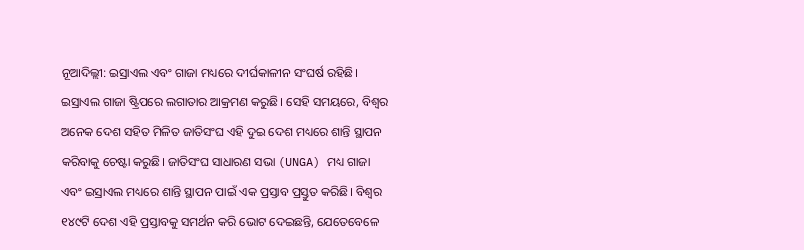ନୂଆଦିଲ୍ଲୀ: ଇସ୍ରାଏଲ ଏବଂ ଗାଜା ମଧ୍ୟରେ ଦୀର୍ଘକାଳୀନ ସଂଘର୍ଷ ରହିଛି। ଇସ୍ରାଏଲ ଗାଜା ଷ୍ଟ୍ରିପରେ ଲଗାତାର ଆକ୍ରମଣ କରୁଛି। ସେହି ସମୟରେ, ବିଶ୍ୱର ଅନେକ ଦେଶ ସହିତ ମିଳିତ ଜାତିସଂଘ ଏହି ଦୁଇ ଦେଶ ମଧ୍ୟରେ ଶାନ୍ତି ସ୍ଥାପନ କରିବାକୁ ଚେଷ୍ଟା କରୁଛି। ଜାତିସଂଘ ସାଧାରଣ ସଭା (UNGA) ମଧ୍ୟ ଗାଜା ଏବଂ ଇସ୍ରାଏଲ ମଧ୍ୟରେ ଶାନ୍ତି ସ୍ଥାପନ ପାଇଁ ଏକ ପ୍ରସ୍ତାବ ପ୍ରସ୍ତୁତ କରିଛି। ବିଶ୍ୱର ୧୪୯ଟି ଦେଶ ଏହି ପ୍ରସ୍ତାବକୁ ସମର୍ଥନ କରି ଭୋଟ ଦେଇଛନ୍ତି, ଯେତେବେଳେ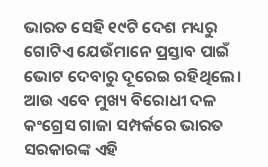ଭାରତ ସେହି ୧୯ଟି ଦେଶ ମଧ୍ୟରୁ ଗୋଟିଏ ଯେଉଁମାନେ ପ୍ରସ୍ତାବ ପାଇଁ ଭୋଟ ଦେବାରୁ ଦୂରେଇ ରହିଥିଲେ। ଆଉ ଏବେ ମୁଖ୍ୟ ବିରୋଧୀ ଦଳ କଂଗ୍ରେସ ଗାଜା ସମ୍ପର୍କରେ ଭାରତ ସରକାରଙ୍କ ଏହି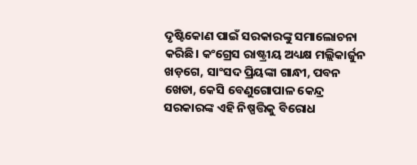ଦୃଷ୍ଟିକୋଣ ପାଇଁ ସରକାରଙ୍କୁ ସମାଲୋଚନା କରିଛି। କଂଗ୍ରେସ ରାଷ୍ଟ୍ରୀୟ ଅଧ୍ୟକ୍ଷ ମଲ୍ଲିକାର୍ଜୁନ ଖଡ଼ଗେ, ସାଂସଦ ପ୍ରିୟଙ୍କା ଗାନ୍ଧୀ, ପବନ ଖେଡା, କେସି ବେଣୁଗୋପାଳ କେନ୍ଦ୍ର ସରକାରଙ୍କ ଏହି ନିଷ୍ପତ୍ତିକୁ ବିରୋଧ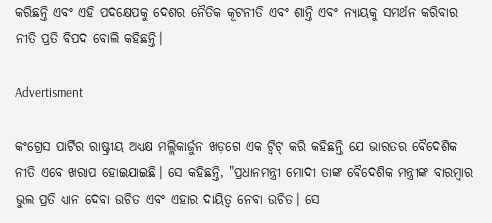କରିଛନ୍ତି ଏବଂ ଏହି ପଦକ୍ଷେପକୁ ଦେଶର ନୈତିକ କୂଟନୀତି ଏବଂ ଶାନ୍ତି ଏବଂ ନ୍ୟାୟକୁ ସମର୍ଥନ କରିବାର ନୀତି ପ୍ରତି ବିପଦ ବୋଲି କହିଛନ୍ତି।

Advertisment

କଂଗ୍ରେସ ପାର୍ଟିର ରାଷ୍ଟ୍ରୀୟ ଅଧ୍ୟକ୍ଷ ମଲ୍ଲିକାର୍ଜୁନ ଖଡ଼ଗେ ଏକ ଟ୍ୱିଟ୍ କରି କହିଛନ୍ତି ଯେ ଭାରତର ବୈଦେଶିକ ନୀତି ଏବେ ଖରାପ ହୋଇଯାଇଛି। ସେ କହିଛନ୍ତି, "ପ୍ରଧାନମନ୍ତ୍ରୀ ମୋଦୀ ତାଙ୍କ ବୈଦେଶିକ ମନ୍ତ୍ରୀଙ୍କ ବାରମ୍ବାର ଭୁଲ ପ୍ରତି ଧ୍ୟାନ ଦେବା ଉଚିତ ଏବଂ ଏହାର ଦାୟିତ୍ୱ ନେବା ଉଚିତ। ସେ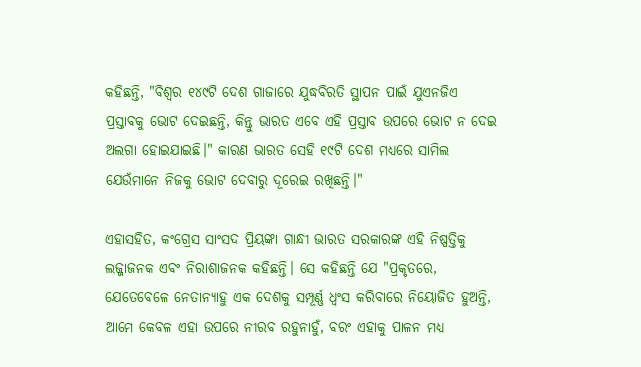କହିଛନ୍ତି, "ବିଶ୍ୱର ୧୪୯ଟି ଦେଶ ଗାଜାରେ ଯୁଦ୍ଧବିରତି ସ୍ଥାପନ ପାଇଁ ଯୁଏନଜିଏ ପ୍ରସ୍ତାବକୁ ଭୋଟ ଦେଇଛନ୍ତି, କିନ୍ତୁ ଭାରତ ଏବେ ଏହି ପ୍ରସ୍ତାବ ଉପରେ ଭୋଟ ନ ଦେଇ ଅଲଗା ହୋଇଯାଇଛି।" କାରଣ ଭାରତ ସେହି ୧୯ଟି ଦେଶ ମଧ୍ୟରେ ସାମିଲ ଯେଉଁମାନେ ନିଜକୁ ଭୋଟ ଦେବାରୁ ଦୂରେଇ ରଖିଛନ୍ତି।"

ଏହାସହିତ, କଂଗ୍ରେସ ସାଂସଦ ପ୍ରିୟଙ୍କା ଗାନ୍ଧୀ ଭାରତ ସରକାରଙ୍କ ଏହି ନିଷ୍ପତ୍ତିକୁ ଲଜ୍ଜାଜନକ ଏବଂ ନିରାଶାଜନକ କହିଛନ୍ତି। ସେ କହିଛନ୍ତି ଯେ "ପ୍ରକୃତରେ, ଯେତେବେଳେ ନେତାନ୍ୟାହୁ ଏକ ଦେଶକୁ ସମ୍ପୂର୍ଣ୍ଣ ଧ୍ୱଂସ କରିବାରେ ନିୟୋଜିତ ହୁଅନ୍ତି, ଆମେ କେବଳ ଏହା ଉପରେ ନୀରବ ରହୁନାହୁଁ, ବରଂ ଏହାକୁ ପାଳନ ମଧ୍ୟ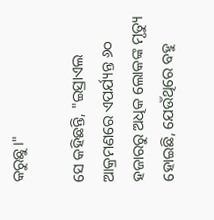କରୁଛୁ।"

ସେ କହିଛନ୍ତି, "ଇସ୍ରାଏଲ ଆକ୍ରମଣରେ ଏପର୍ଯ୍ୟନ୍ତ ୬୦ ହଜାରରୁ ଅଧିକ ଲୋକଙ୍କ ମୃତ୍ୟୁ ହୋଇଛି, ଯେଉଁଥିରେ ବହୁ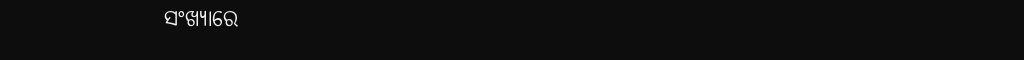ସଂଖ୍ୟାରେ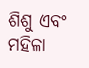ଶିଶୁ ଏବଂ ମହିଳା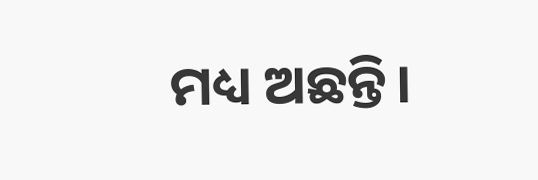ମଧ୍ୟ ଅଛନ୍ତି।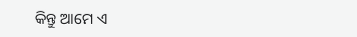କିନ୍ତୁ ଆମେ ଏ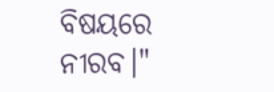ବିଷୟରେ ନୀରବ।"